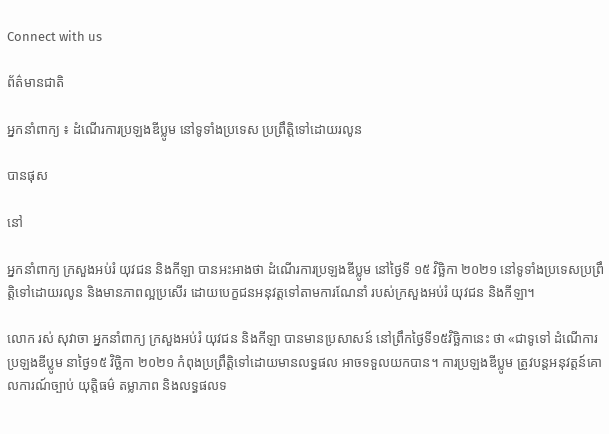Connect with us

ព័ត៌មានជាតិ

អ្នកនាំពាក្យ ៖ ដំណើរការប្រឡងឌីប្លូម នៅទូទាំងប្រទេស ប្រព្រឹត្តិទៅដោយរលូន

បានផុស

នៅ

អ្នកនាំពាក្យ ក្រសួងអប់រំ យុវជន និងកីឡា បានអះអាងថា ដំណើរការប្រឡងឌីប្លូម នៅថ្ងៃទី ១៥ វិច្ឆិកា ២០២១ នៅទូទាំងប្រទេសប្រព្រឹត្តិទៅដោយរលូន និងមានភាពល្អប្រសើរ ដោយបេក្ខជនអនុវត្តទៅតាមការណែនាំ របស់ក្រសួងអប់រំ យុវជន និងកីឡា។

លោក រស់ សុវាចា អ្នកនាំពាក្យ ក្រសួងអប់រំ យុវជន និងកីឡា បានមានប្រសាសន៍ នៅព្រឹកថ្ងៃទី១៥វិច្ឆិកានេះ ថា «ជាទូទៅ ដំណើការប្រឡងឌីប្លូម នាថ្ងៃ១៥ វិច្ឆិកា ២០២១ កំពុងប្រព្រឹត្តិទៅដោយមានលទ្ធផល អាចទទួលយកបាន។ ការប្រឡងឌីប្លូម ត្រូវបន្តអនុវត្តន៍គោលការណ៍ច្បាប់ យុត្តិធម៌ តម្លាភាព និងលទ្ធផលទ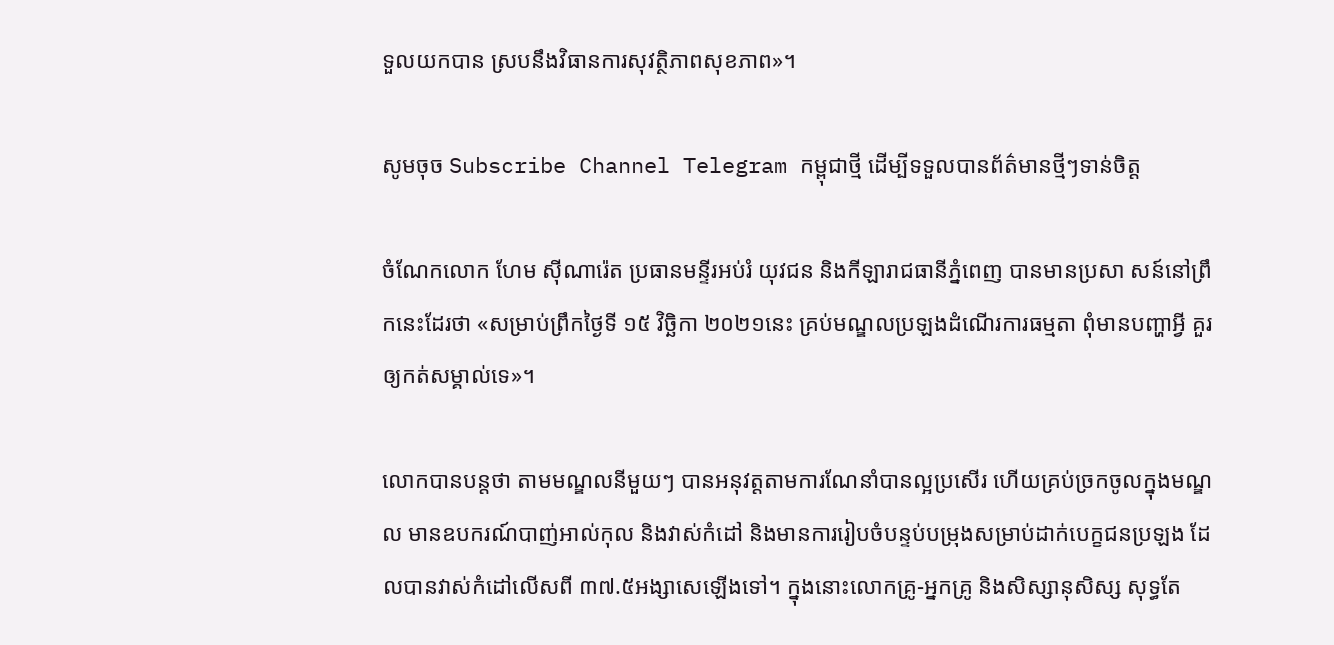ទួលយកបាន ស្របនឹងវិធានការសុវត្ថិភាពសុខភាព»។

សូមចុច Subscribe Channel Telegram កម្ពុជាថ្មី ដើម្បីទទួលបានព័ត៌មានថ្មីៗទាន់ចិត្ត

ចំណែកលោក ហែម ស៊ីណារ៉េត ប្រធានមន្ទីរអប់រំ យុវជន និងកីឡារាជធានីភ្នំពេញ បានមានប្រសា សន៍នៅព្រឹកនេះដែរថា «សម្រាប់ព្រឹកថ្ងៃទី ១៥ វិច្ឆិកា ២០២១នេះ គ្រប់មណ្ឌលប្រឡងដំណើរការធម្មតា ពុំមានបញ្ហាអ្វី គួរឲ្យកត់សម្គាល់ទេ»។

លោកបានបន្តថា តាមមណ្ឌលនីមួយៗ បានអនុវត្តតាមការណែនាំបានល្អប្រសើរ ហើយគ្រប់ច្រកចូលក្នុងមណ្ឌល មានឧបករណ៍បាញ់អាល់កុល និងវាស់កំដៅ និងមានការរៀបចំបន្ទប់បម្រុងសម្រាប់ដាក់បេក្ខជនប្រឡង ដែលបានវាស់កំដៅលើសពី ៣៧.៥អង្សាសេឡើងទៅ។ ក្នុងនោះលោកគ្រូ-អ្នកគ្រូ និងសិស្សានុសិស្ស សុទ្ធតែ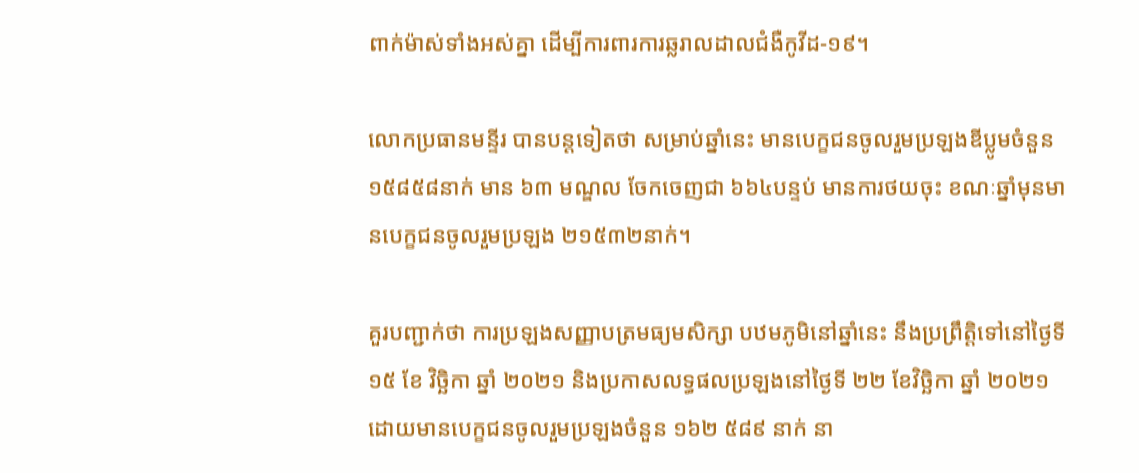ពាក់ម៉ាស់ទាំងអស់គ្នា ដើម្បីការពារការឆ្លរាលដាលជំងឺកូវីដ-១៩។

លោកប្រធានមន្ទីរ បានបន្តទៀតថា សម្រាប់ឆ្នាំនេះ មានបេក្ខជនចូលរួមប្រឡងឌីប្លូមចំនួន ១៥៨៥៨នាក់ មាន ៦៣ មណ្ឌល ចែកចេញជា ៦៦៤បន្ទប់ មានការថយចុះ ខណៈឆ្នាំមុនមានបេក្ខជនចូលរួមប្រឡង ២១៥៣២នាក់។

គួរបញ្ជាក់ថា ការប្រឡងសញ្ញាបត្រមធ្យមសិក្សា បឋមភូមិនៅឆ្នាំនេះ នឹងប្រព្រឹត្តិទៅនៅថ្ងៃទី ១៥ ខែ វិច្ឆិកា ឆ្នាំ ២០២១ និងប្រកាសលទ្ធផលប្រឡងនៅថ្ងៃទី ២២ ខែវិច្ឆិកា ឆ្នាំ ២០២១ ដោយមានបេក្ខជនចូលរួមប្រឡងចំនួន ១៦២ ៥៨៩ នាក់ នា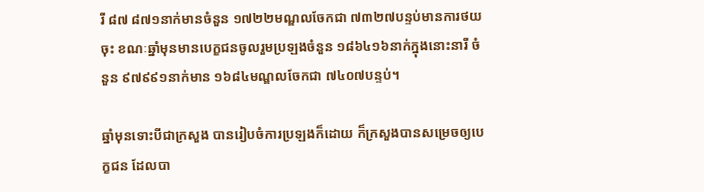រី ៨៧ ៨៧១នាក់មានចំនួន ១៧២២មណ្ឌលចែកជា ៧៣២៧បន្ទប់មានការថយចុះ ខណៈឆ្នាំមុនមានបេក្ខជនចូលរួមប្រឡងចំនួន ១៨៦៤១៦នាក់ក្នុងនោះនារី ចំនួន ៩៧៩៩១នាក់មាន ១៦៨៤មណ្ឌលចែកជា ៧៤០៧បន្ទប់។

ឆ្នាំមុនទោះបីជាក្រសួង បានរៀបចំការប្រឡងក៏ដោយ ក៏ក្រសួងបានសម្រេចឲ្យបេក្ខជន ដែលបា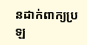នដាក់ពាក្យប្រឡ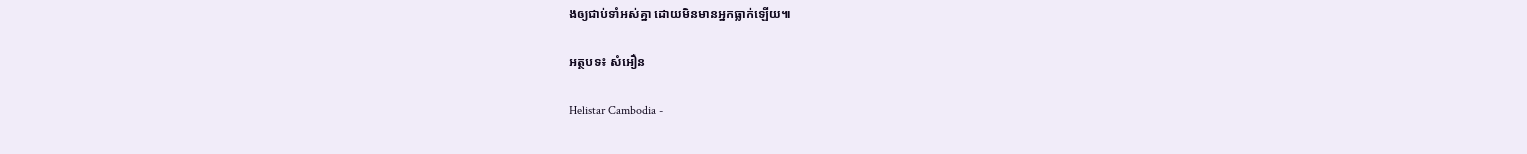ងឲ្យជាប់ទាំអស់គ្នា ដោយមិនមានអ្នកធ្លាក់ឡើយ៕

អត្ថបទ៖ សំអឿន

Helistar Cambodia -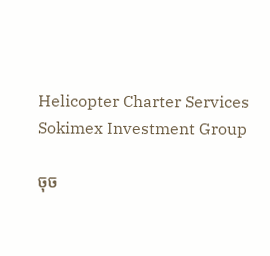Helicopter Charter Services
Sokimex Investment Group

ចុច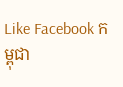Like Facebook កម្ពុជា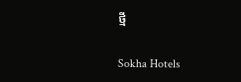ថ្មី

Sokha Hotels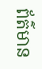ព័ត៌មាន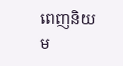ពេញនិយម